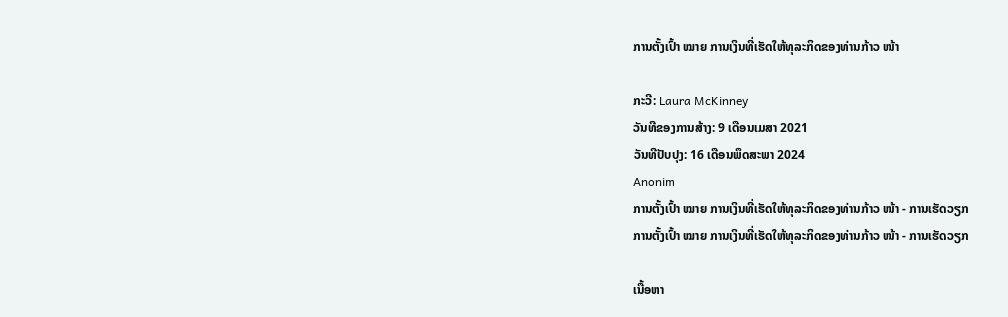ການຕັ້ງເປົ້າ ໝາຍ ການເງິນທີ່ເຮັດໃຫ້ທຸລະກິດຂອງທ່ານກ້າວ ໜ້າ

ກະວີ: Laura McKinney
ວັນທີຂອງການສ້າງ: 9 ເດືອນເມສາ 2021
ວັນທີປັບປຸງ: 16 ເດືອນພຶດສະພາ 2024
Anonim
ການຕັ້ງເປົ້າ ໝາຍ ການເງິນທີ່ເຮັດໃຫ້ທຸລະກິດຂອງທ່ານກ້າວ ໜ້າ - ການເຮັດວຽກ
ການຕັ້ງເປົ້າ ໝາຍ ການເງິນທີ່ເຮັດໃຫ້ທຸລະກິດຂອງທ່ານກ້າວ ໜ້າ - ການເຮັດວຽກ

ເນື້ອຫາ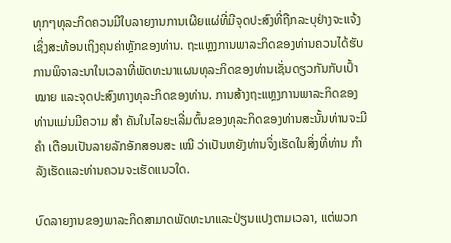ທຸກໆທຸລະກິດຄວນມີໃບລາຍງານການເຜີຍແຜ່ທີ່ມີຈຸດປະສົງທີ່ຖືກລະບຸຢ່າງຈະແຈ້ງເຊິ່ງສະທ້ອນເຖິງຄຸນຄ່າຫຼັກຂອງທ່ານ. ຖະແຫຼງການພາລະກິດຂອງທ່ານຄວນໄດ້ຮັບການພິຈາລະນາໃນເວລາທີ່ພັດທະນາແຜນທຸລະກິດຂອງທ່ານເຊັ່ນດຽວກັນກັບເປົ້າ ໝາຍ ແລະຈຸດປະສົງທາງທຸລະກິດຂອງທ່ານ. ການສ້າງຖະແຫຼງການພາລະກິດຂອງທ່ານແມ່ນມີຄວາມ ສຳ ຄັນໃນໄລຍະເລີ່ມຕົ້ນຂອງທຸລະກິດຂອງທ່ານສະນັ້ນທ່ານຈະມີ ຄຳ ເຕືອນເປັນລາຍລັກອັກສອນສະ ເໝີ ວ່າເປັນຫຍັງທ່ານຈິ່ງເຮັດໃນສິ່ງທີ່ທ່ານ ກຳ ລັງເຮັດແລະທ່ານຄວນຈະເຮັດແນວໃດ.

ບົດລາຍງານຂອງພາລະກິດສາມາດພັດທະນາແລະປ່ຽນແປງຕາມເວລາ, ແຕ່ພວກ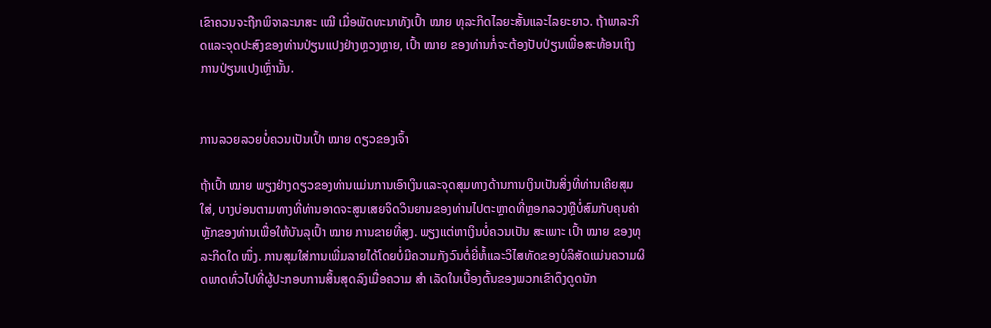ເຂົາຄວນຈະຖືກພິຈາລະນາສະ ເໝີ ເມື່ອພັດທະນາທັງເປົ້າ ໝາຍ ທຸລະກິດໄລຍະສັ້ນແລະໄລຍະຍາວ. ຖ້າພາລະກິດແລະຈຸດປະສົງຂອງທ່ານປ່ຽນແປງຢ່າງຫຼວງຫຼາຍ, ເປົ້າ ໝາຍ ຂອງທ່ານກໍ່ຈະຕ້ອງປັບປ່ຽນເພື່ອສະທ້ອນເຖິງການປ່ຽນແປງເຫຼົ່ານັ້ນ.


ການລວຍລວຍບໍ່ຄວນເປັນເປົ້າ ໝາຍ ດຽວຂອງເຈົ້າ

ຖ້າເປົ້າ ໝາຍ ພຽງຢ່າງດຽວຂອງທ່ານແມ່ນການເອົາເງິນແລະຈຸດສຸມທາງດ້ານການເງິນເປັນສິ່ງທີ່ທ່ານເຄີຍສຸມໃສ່, ບາງບ່ອນຕາມທາງທີ່ທ່ານອາດຈະສູນເສຍຈິດວິນຍານຂອງທ່ານໄປຕະຫຼາດທີ່ຫຼອກລວງຫຼືບໍ່ສົມກັບຄຸນຄ່າຫຼັກຂອງທ່ານເພື່ອໃຫ້ບັນລຸເປົ້າ ໝາຍ ການຂາຍທີ່ສູງ. ພຽງແຕ່ຫາເງິນບໍ່ຄວນເປັນ ສະເພາະ ເປົ້າ ໝາຍ ຂອງທຸລະກິດໃດ ໜຶ່ງ. ການສຸມໃສ່ການເພີ່ມລາຍໄດ້ໂດຍບໍ່ມີຄວາມກັງວົນຕໍ່ຍີ່ຫໍ້ແລະວິໄສທັດຂອງບໍລິສັດແມ່ນຄວາມຜິດພາດທົ່ວໄປທີ່ຜູ້ປະກອບການສິ້ນສຸດລົງເມື່ອຄວາມ ສຳ ເລັດໃນເບື້ອງຕົ້ນຂອງພວກເຂົາດຶງດູດນັກ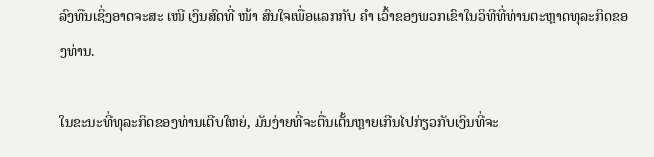ລົງທືນເຊິ່ງອາດຈະສະ ເໜີ ເງິນສົດທີ່ ໜ້າ ສົນໃຈເພື່ອແລກກັບ ຄຳ ເວົ້າຂອງພວກເຂົາໃນວິທີທີ່ທ່ານຕະຫຼາດທຸລະກິດຂອງທ່ານ.

ໃນຂະນະທີ່ທຸລະກິດຂອງທ່ານເຕີບໃຫຍ່, ມັນງ່າຍທີ່ຈະຕື່ນເຕັ້ນຫຼາຍເກີນໄປກ່ຽວກັບເງິນທີ່ຈະ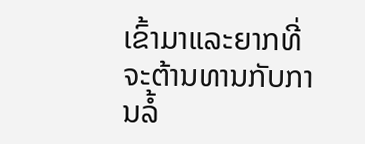ເຂົ້າມາແລະຍາກທີ່ຈະຕ້ານທານກັບການລໍ້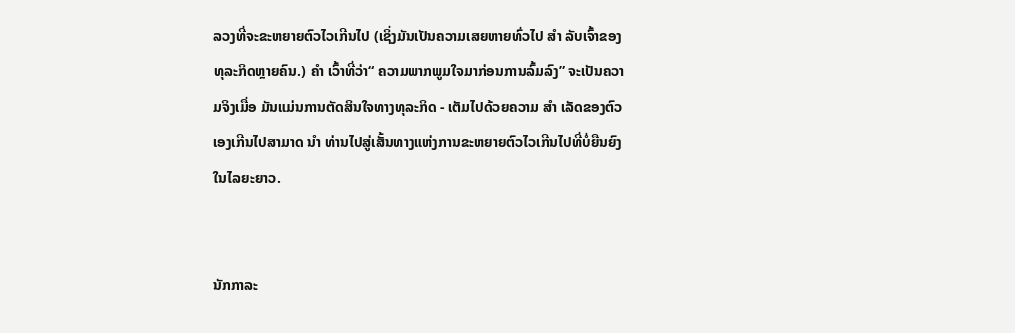ລວງທີ່ຈະຂະຫຍາຍຕົວໄວເກີນໄປ (ເຊິ່ງມັນເປັນຄວາມເສຍຫາຍທົ່ວໄປ ສຳ ລັບເຈົ້າຂອງທຸລະກິດຫຼາຍຄົນ.) ຄຳ ເວົ້າທີ່ວ່າ“ ຄວາມພາກພູມໃຈມາກ່ອນການລົ້ມລົງ” ຈະເປັນຄວາມຈິງເມື່ອ ມັນແມ່ນການຕັດສິນໃຈທາງທຸລະກິດ - ເຕັມໄປດ້ວຍຄວາມ ສຳ ເລັດຂອງຕົວເອງເກີນໄປສາມາດ ນຳ ທ່ານໄປສູ່ເສັ້ນທາງແຫ່ງການຂະຫຍາຍຕົວໄວເກີນໄປທີ່ບໍ່ຍືນຍົງໃນໄລຍະຍາວ.


ນັກກາລະ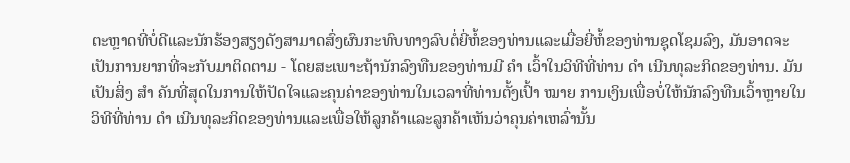ຕະຫຼາດທີ່ບໍ່ດີແລະນັກຮ້ອງສຽງດັງສາມາດສົ່ງຜົນກະທົບທາງລົບຕໍ່ຍີ່ຫໍ້ຂອງທ່ານແລະເມື່ອຍີ່ຫໍ້ຂອງທ່ານຊຸດໂຊມລົງ, ມັນອາດຈະເປັນການຍາກທີ່ຈະກັບມາຕິດຕາມ - ໂດຍສະເພາະຖ້ານັກລົງທືນຂອງທ່ານມີ ຄຳ ເວົ້າໃນວິທີທີ່ທ່ານ ດຳ ເນີນທຸລະກິດຂອງທ່ານ. ມັນເປັນສິ່ງ ສຳ ຄັນທີ່ສຸດໃນການໃຫ້ປັດໃຈແລະຄຸນຄ່າຂອງທ່ານໃນເວລາທີ່ທ່ານຕັ້ງເປົ້າ ໝາຍ ການເງິນເພື່ອບໍ່ໃຫ້ນັກລົງທືນເວົ້າຫຼາຍໃນວິທີທີ່ທ່ານ ດຳ ເນີນທຸລະກິດຂອງທ່ານແລະເພື່ອໃຫ້ລູກຄ້າແລະລູກຄ້າເຫັນວ່າຄຸນຄ່າເຫລົ່ານັ້ນ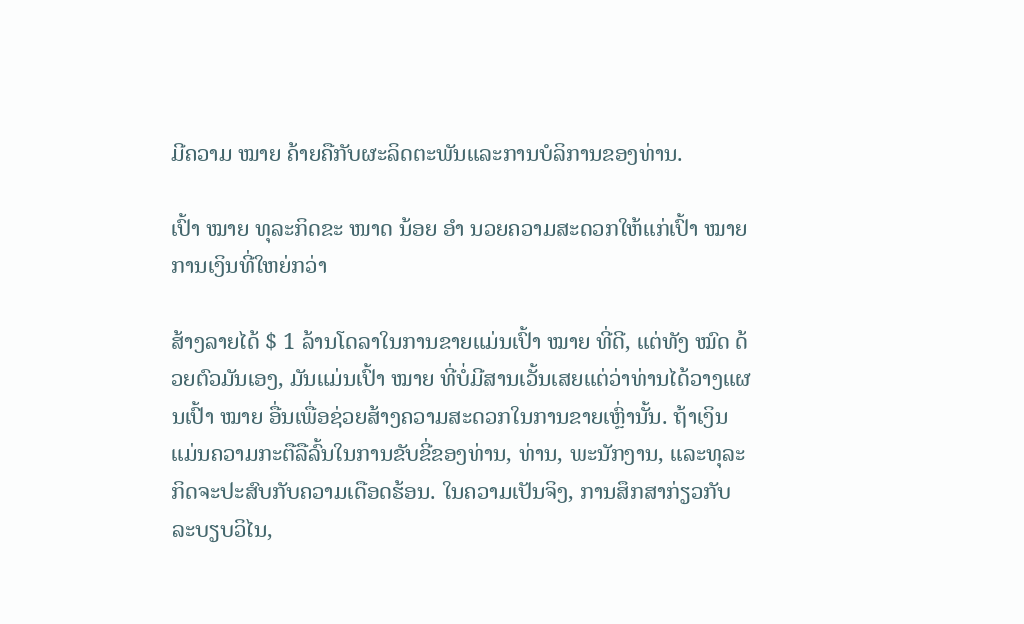ມີຄວາມ ໝາຍ ຄ້າຍຄືກັບຜະລິດຕະພັນແລະການບໍລິການຂອງທ່ານ.

ເປົ້າ ໝາຍ ທຸລະກິດຂະ ໜາດ ນ້ອຍ ອຳ ນວຍຄວາມສະດວກໃຫ້ແກ່ເປົ້າ ໝາຍ ການເງິນທີ່ໃຫຍ່ກວ່າ

ສ້າງລາຍໄດ້ $ 1 ລ້ານໂດລາໃນການຂາຍແມ່ນເປົ້າ ໝາຍ ທີ່ດີ, ແຕ່ທັງ ໝົດ ດ້ວຍຕົວມັນເອງ, ມັນແມ່ນເປົ້າ ໝາຍ ທີ່ບໍ່ມີສານເວັ້ນເສຍແຕ່ວ່າທ່ານໄດ້ວາງແຜນເປົ້າ ໝາຍ ອື່ນເພື່ອຊ່ວຍສ້າງຄວາມສະດວກໃນການຂາຍເຫຼົ່ານັ້ນ. ຖ້າເງິນແມ່ນຄວາມກະຕືລືລົ້ນໃນການຂັບຂີ່ຂອງທ່ານ, ທ່ານ, ພະນັກງານ, ແລະທຸລະກິດຈະປະສົບກັບຄວາມເດືອດຮ້ອນ. ໃນຄວາມເປັນຈິງ, ການສຶກສາກ່ຽວກັບລະບຽບວິໄນ,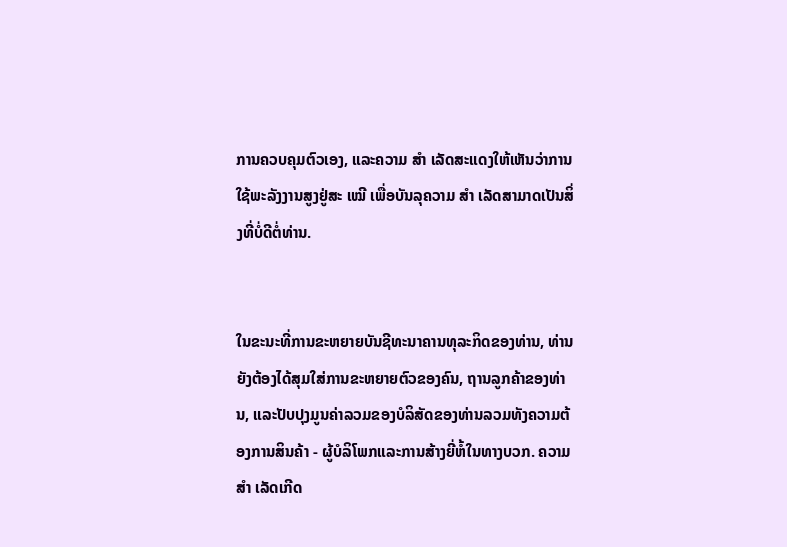ການຄວບຄຸມຕົວເອງ, ແລະຄວາມ ສຳ ເລັດສະແດງໃຫ້ເຫັນວ່າການໃຊ້ພະລັງງານສູງຢູ່ສະ ເໝີ ເພື່ອບັນລຸຄວາມ ສຳ ເລັດສາມາດເປັນສິ່ງທີ່ບໍ່ດີຕໍ່ທ່ານ.


ໃນຂະນະທີ່ການຂະຫຍາຍບັນຊີທະນາຄານທຸລະກິດຂອງທ່ານ, ທ່ານຍັງຕ້ອງໄດ້ສຸມໃສ່ການຂະຫຍາຍຕົວຂອງຄົນ, ຖານລູກຄ້າຂອງທ່ານ, ແລະປັບປຸງມູນຄ່າລວມຂອງບໍລິສັດຂອງທ່ານລວມທັງຄວາມຕ້ອງການສິນຄ້າ - ຜູ້ບໍລິໂພກແລະການສ້າງຍີ່ຫໍ້ໃນທາງບວກ. ຄວາມ ສຳ ເລັດເກີດ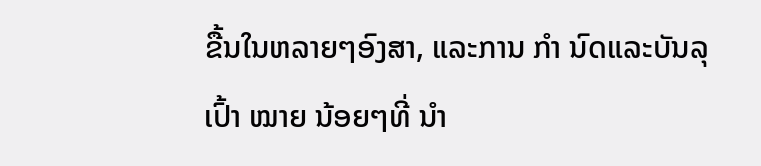ຂື້ນໃນຫລາຍໆອົງສາ, ແລະການ ກຳ ນົດແລະບັນລຸເປົ້າ ໝາຍ ນ້ອຍໆທີ່ ນຳ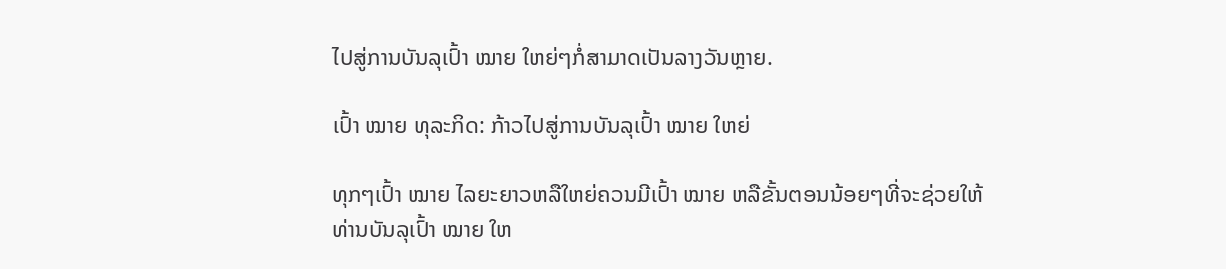ໄປສູ່ການບັນລຸເປົ້າ ໝາຍ ໃຫຍ່ໆກໍ່ສາມາດເປັນລາງວັນຫຼາຍ.

ເປົ້າ ໝາຍ ທຸລະກິດ: ກ້າວໄປສູ່ການບັນລຸເປົ້າ ໝາຍ ໃຫຍ່

ທຸກໆເປົ້າ ໝາຍ ໄລຍະຍາວຫລືໃຫຍ່ຄວນມີເປົ້າ ໝາຍ ຫລືຂັ້ນຕອນນ້ອຍໆທີ່ຈະຊ່ວຍໃຫ້ທ່ານບັນລຸເປົ້າ ໝາຍ ໃຫ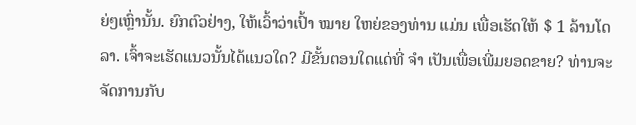ຍ່ໆເຫຼົ່ານັ້ນ. ຍົກຕົວຢ່າງ, ໃຫ້ເວົ້າວ່າເປົ້າ ໝາຍ ໃຫຍ່ຂອງທ່ານ ແມ່ນ ເພື່ອເຮັດໃຫ້ $ 1 ລ້ານໂດລາ. ເຈົ້າຈະເຮັດແນວນັ້ນໄດ້ແນວໃດ? ມີຂັ້ນຕອນໃດແດ່ທີ່ ຈຳ ເປັນເພື່ອເພີ່ມຍອດຂາຍ? ທ່ານຈະຈັດການກັບ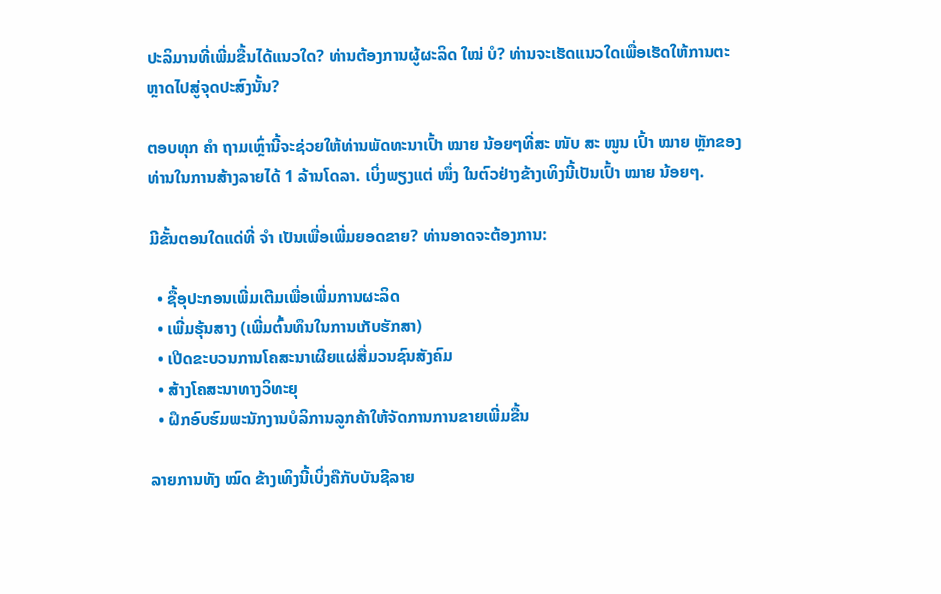ປະລິມານທີ່ເພີ່ມຂື້ນໄດ້ແນວໃດ? ທ່ານຕ້ອງການຜູ້ຜະລິດ ໃໝ່ ບໍ? ທ່ານຈະເຮັດແນວໃດເພື່ອເຮັດໃຫ້ການຕະຫຼາດໄປສູ່ຈຸດປະສົງນັ້ນ?

ຕອບທຸກ ຄຳ ຖາມເຫຼົ່ານີ້ຈະຊ່ວຍໃຫ້ທ່ານພັດທະນາເປົ້າ ໝາຍ ນ້ອຍໆທີ່ສະ ໜັບ ສະ ໜູນ ເປົ້າ ໝາຍ ຫຼັກຂອງທ່ານໃນການສ້າງລາຍໄດ້ 1 ລ້ານໂດລາ. ເບິ່ງພຽງແຕ່ ໜຶ່ງ ໃນຕົວຢ່າງຂ້າງເທິງນີ້ເປັນເປົ້າ ໝາຍ ນ້ອຍໆ.

ມີຂັ້ນຕອນໃດແດ່ທີ່ ຈຳ ເປັນເພື່ອເພີ່ມຍອດຂາຍ? ທ່ານອາດຈະຕ້ອງການ:

  • ຊື້ອຸປະກອນເພີ່ມເຕີມເພື່ອເພີ່ມການຜະລິດ
  • ເພີ່ມຮຸ້ນສາງ (ເພີ່ມຕົ້ນທຶນໃນການເກັບຮັກສາ)
  • ເປີດຂະບວນການໂຄສະນາເຜີຍແຜ່ສື່ມວນຊົນສັງຄົມ
  • ສ້າງໂຄສະນາທາງວິທະຍຸ
  • ຝຶກອົບຮົມພະນັກງານບໍລິການລູກຄ້າໃຫ້ຈັດການການຂາຍເພີ່ມຂື້ນ

ລາຍການທັງ ໝົດ ຂ້າງເທິງນີ້ເບິ່ງຄືກັບບັນຊີລາຍ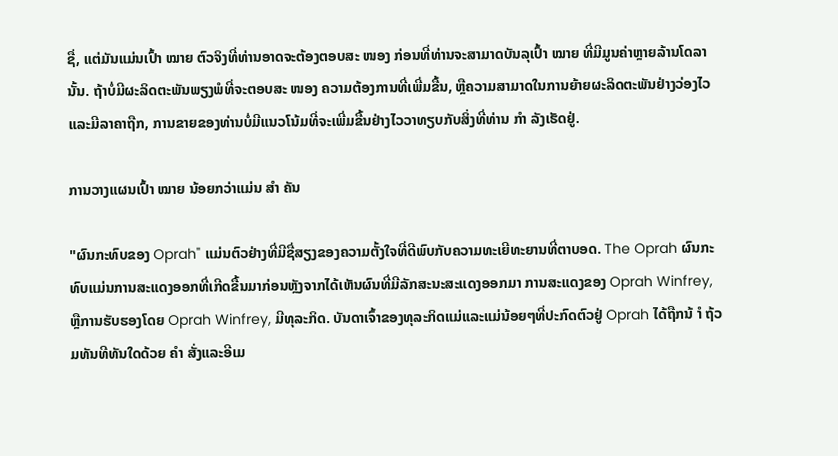ຊື່, ແຕ່ມັນແມ່ນເປົ້າ ໝາຍ ຕົວຈິງທີ່ທ່ານອາດຈະຕ້ອງຕອບສະ ໜອງ ກ່ອນທີ່ທ່ານຈະສາມາດບັນລຸເປົ້າ ໝາຍ ທີ່ມີມູນຄ່າຫຼາຍລ້ານໂດລານັ້ນ. ຖ້າບໍ່ມີຜະລິດຕະພັນພຽງພໍທີ່ຈະຕອບສະ ໜອງ ຄວາມຕ້ອງການທີ່ເພີ່ມຂື້ນ, ຫຼືຄວາມສາມາດໃນການຍ້າຍຜະລິດຕະພັນຢ່າງວ່ອງໄວແລະມີລາຄາຖືກ, ການຂາຍຂອງທ່ານບໍ່ມີແນວໂນ້ມທີ່ຈະເພີ່ມຂື້ນຢ່າງໄວວາທຽບກັບສິ່ງທີ່ທ່ານ ກຳ ລັງເຮັດຢູ່.

ການວາງແຜນເປົ້າ ໝາຍ ນ້ອຍກວ່າແມ່ນ ສຳ ຄັນ

"ຜົນກະທົບຂອງ Oprah" ແມ່ນຕົວຢ່າງທີ່ມີຊື່ສຽງຂອງຄວາມຕັ້ງໃຈທີ່ດີພົບກັບຄວາມທະເຍີທະຍານທີ່ຕາບອດ. The Oprah ຜົນກະທົບແມ່ນການສະແດງອອກທີ່ເກີດຂື້ນມາກ່ອນຫຼັງຈາກໄດ້ເຫັນຜົນທີ່ມີລັກສະນະສະແດງອອກມາ ການສະແດງຂອງ Oprah Winfrey, ຫຼືການຮັບຮອງໂດຍ Oprah Winfrey, ມີທຸລະກິດ. ບັນດາເຈົ້າຂອງທຸລະກິດແມ່ແລະແມ່ນ້ອຍໆທີ່ປະກົດຕົວຢູ່ Oprah ໄດ້ຖືກນ້ ຳ ຖ້ວມທັນທີທັນໃດດ້ວຍ ຄຳ ສັ່ງແລະອີເມ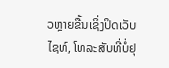ວຫຼາຍຂື້ນເຊິ່ງປິດເວັບໄຊທ໌, ໂທລະສັບທີ່ບໍ່ຢຸ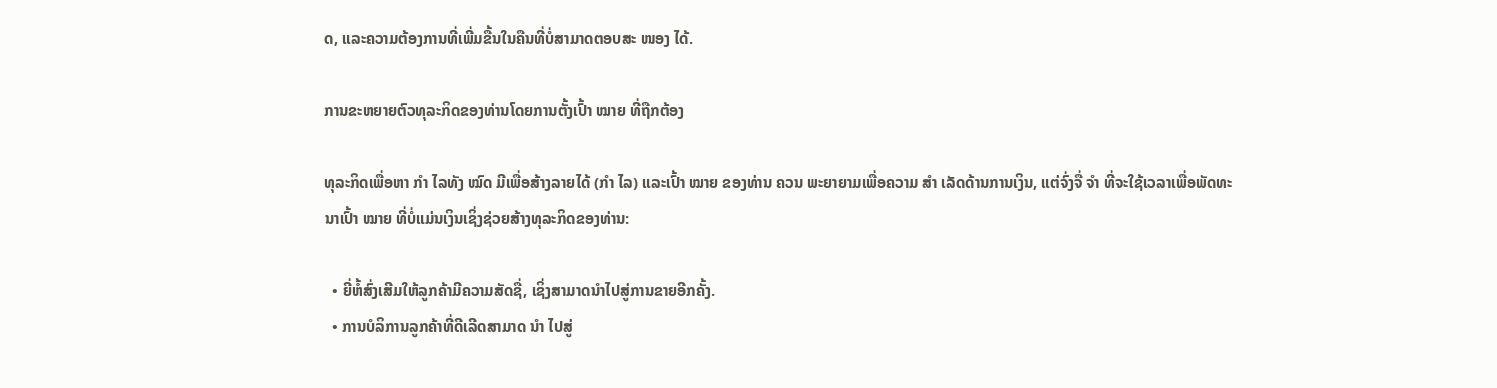ດ, ແລະຄວາມຕ້ອງການທີ່ເພີ່ມຂື້ນໃນຄືນທີ່ບໍ່ສາມາດຕອບສະ ໜອງ ໄດ້.

ການຂະຫຍາຍຕົວທຸລະກິດຂອງທ່ານໂດຍການຕັ້ງເປົ້າ ໝາຍ ທີ່ຖືກຕ້ອງ

ທຸລະກິດເພື່ອຫາ ກຳ ໄລທັງ ໝົດ ມີເພື່ອສ້າງລາຍໄດ້ (ກຳ ໄລ) ແລະເປົ້າ ໝາຍ ຂອງທ່ານ ຄວນ ພະຍາຍາມເພື່ອຄວາມ ສຳ ເລັດດ້ານການເງິນ, ແຕ່ຈົ່ງຈື່ ຈຳ ທີ່ຈະໃຊ້ເວລາເພື່ອພັດທະນາເປົ້າ ໝາຍ ທີ່ບໍ່ແມ່ນເງິນເຊິ່ງຊ່ວຍສ້າງທຸລະກິດຂອງທ່ານ:

  • ຍີ່ຫໍ້ສົ່ງເສີມໃຫ້ລູກຄ້າມີຄວາມສັດຊື່, ເຊິ່ງສາມາດນໍາໄປສູ່ການຂາຍອີກຄັ້ງ.
  • ການບໍລິການລູກຄ້າທີ່ດີເລີດສາມາດ ນຳ ໄປສູ່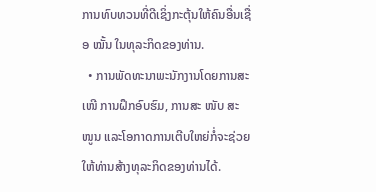ການທົບທວນທີ່ດີເຊິ່ງກະຕຸ້ນໃຫ້ຄົນອື່ນເຊື່ອ ໝັ້ນ ໃນທຸລະກິດຂອງທ່ານ.
  • ການພັດທະນາພະນັກງານໂດຍການສະ ເໜີ ການຝຶກອົບຮົມ, ການສະ ໜັບ ສະ ໜູນ ແລະໂອກາດການເຕີບໃຫຍ່ກໍ່ຈະຊ່ວຍໃຫ້ທ່ານສ້າງທຸລະກິດຂອງທ່ານໄດ້.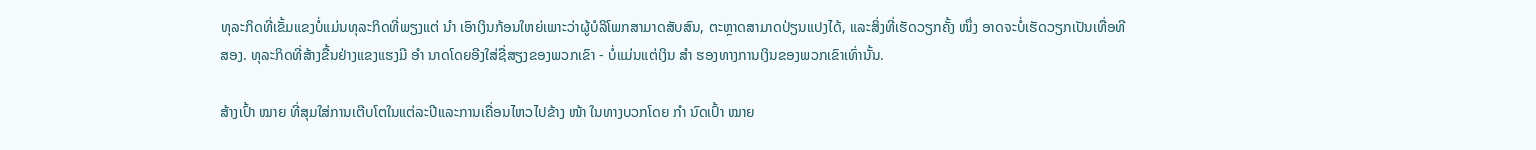ທຸລະກິດທີ່ເຂັ້ມແຂງບໍ່ແມ່ນທຸລະກິດທີ່ພຽງແຕ່ ນຳ ເອົາເງິນກ້ອນໃຫຍ່ເພາະວ່າຜູ້ບໍລິໂພກສາມາດສັບສົນ, ຕະຫຼາດສາມາດປ່ຽນແປງໄດ້, ແລະສິ່ງທີ່ເຮັດວຽກຄັ້ງ ໜຶ່ງ ອາດຈະບໍ່ເຮັດວຽກເປັນເທື່ອທີສອງ. ທຸລະກິດທີ່ສ້າງຂື້ນຢ່າງແຂງແຮງມີ ອຳ ນາດໂດຍອີງໃສ່ຊື່ສຽງຂອງພວກເຂົາ - ບໍ່ແມ່ນແຕ່ເງິນ ສຳ ຮອງທາງການເງິນຂອງພວກເຂົາເທົ່ານັ້ນ.

ສ້າງເປົ້າ ໝາຍ ທີ່ສຸມໃສ່ການເຕີບໂຕໃນແຕ່ລະປີແລະການເຄື່ອນໄຫວໄປຂ້າງ ໜ້າ ໃນທາງບວກໂດຍ ກຳ ນົດເປົ້າ ໝາຍ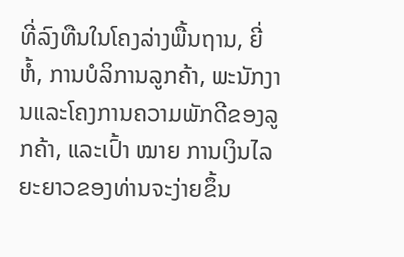ທີ່ລົງທືນໃນໂຄງລ່າງພື້ນຖານ, ຍີ່ຫໍ້, ການບໍລິການລູກຄ້າ, ພະນັກງານແລະໂຄງການຄວາມພັກດີຂອງລູກຄ້າ, ແລະເປົ້າ ໝາຍ ການເງິນໄລຍະຍາວຂອງທ່ານຈະງ່າຍຂຶ້ນ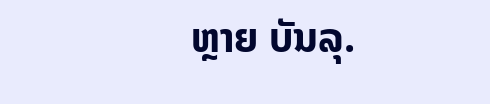ຫຼາຍ ບັນລຸ.